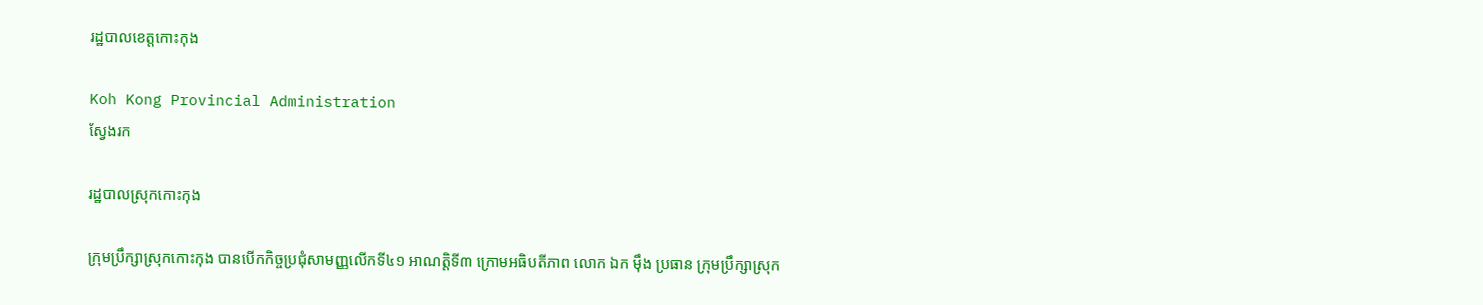រដ្ឋបាលខេត្តកោះកុង

Koh Kong Provincial Administration
ស្វែងរក

រដ្ឋបាលស្រុកកោះកុង

ក្រុមប្រឹក្សាស្រុកកោះកុង បានបើកកិច្ចប្រជុំសាមញ្ញលើកទី៤១ អាណត្តិទី៣ ក្រោមអធិបតីភាព លោក ឯក ម៉ឹង ប្រធាន ក្រុមប្រឹក្សាស្រុក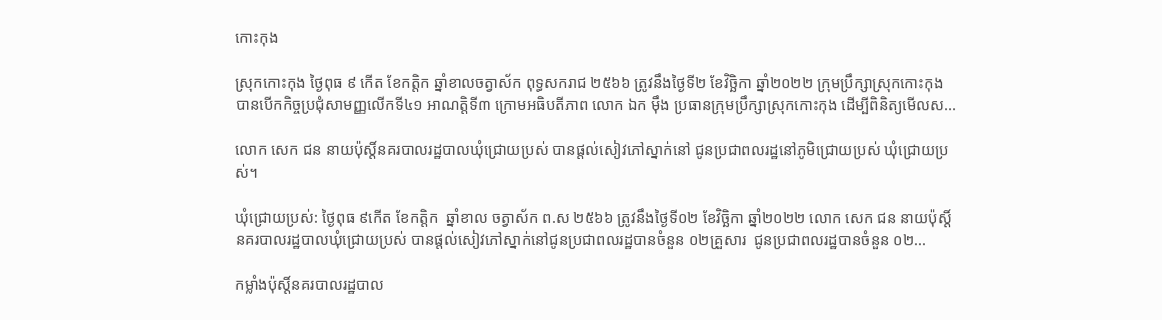កោះកុង

ស្រុកកោះកុង ថ្ងៃពុធ ៩ កើត ខែកត្តិក ឆ្នាំខាលចត្វាស័ក ពុទ្ធសករាជ ២៥៦៦ ត្រូវនឹងថ្ងៃទី២ ខែវិច្ឆិកា ឆ្នាំ២០២២ ក្រុមប្រឹក្សាស្រុកកោះកុង បានបើកកិច្ចប្រជុំសាមញ្ញលើកទី៤១ អាណត្តិទី៣ ក្រោមអធិបតីភាព លោក ឯក ម៉ឹង ប្រធានក្រុមប្រឹក្សាស្រុកកោះកុង ដើម្បីពិនិត្យមើលស...

លោក សេក ជន នាយប៉ុស្តិ៍នគរបាលរដ្ឋបាលឃុំជ្រោយប្រស់ បានផ្តល់សៀវភៅស្នាក់នៅ ជូនប្រជាពលរដ្ឋនៅភូមិជ្រោយប្រស់ ឃុំជ្រោយប្រស់។

ឃុំជ្រោយប្រស់: ថ្ងៃពុធ ៩កើត ខែកត្តិក  ឆ្នាំខាល ចត្វាស័ក ព.ស ២៥៦៦ ត្រូវនឹងថ្ងៃទី០២ ខែវិច្ឆិកា ឆ្នាំ២០២២ លោក សេក ជន នាយប៉ុស្តិ៍នគរបាលរដ្ឋបាលឃុំជ្រោយប្រស់ បានផ្តល់សៀវភៅស្នាក់នៅជូនប្រជាពលរដ្ឋបានចំនួន ០២គ្រួសារ  ជូនប្រជាពលរដ្ឋបានចំនួន ០២...

កម្លាំងប៉ុស្តិ៍នគរបាលរដ្ឋបាល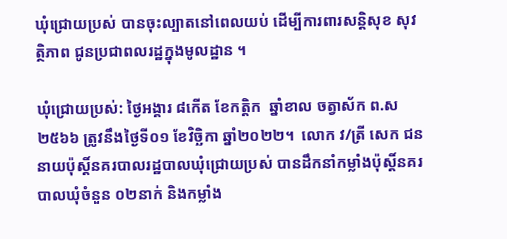ឃុំជ្រោយប្រស់ បានចុះល្បាតនៅពេលយប់ ដើម្បីការពារសន្តិសុខ សុវត្ថិភាព ជូនប្រជាពលរដ្ឋក្នុងមូលដ្ឋាន ។

ឃុំជ្រោយប្រស់: ថ្ងៃអង្គារ ៨កើត ខែកត្តិក  ឆ្នាំខាល ចត្វាស័ក ព.ស ២៥៦៦ ត្រូវនឹងថ្ងៃទី០១ ខែវិច្ឆិកា ឆ្នាំ២០២២។  លោក វ/ត្រី សេក ជន នាយប៉ុស្តិ៍នគរបាលរដ្ឋបាលឃុំជ្រោយប្រស់ បានដឹកនាំកម្លាំងប៉ុស្តិ៍នគរបាលឃុំចំនួន ០២នាក់ និងកម្លាំង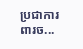ប្រជាការពារច...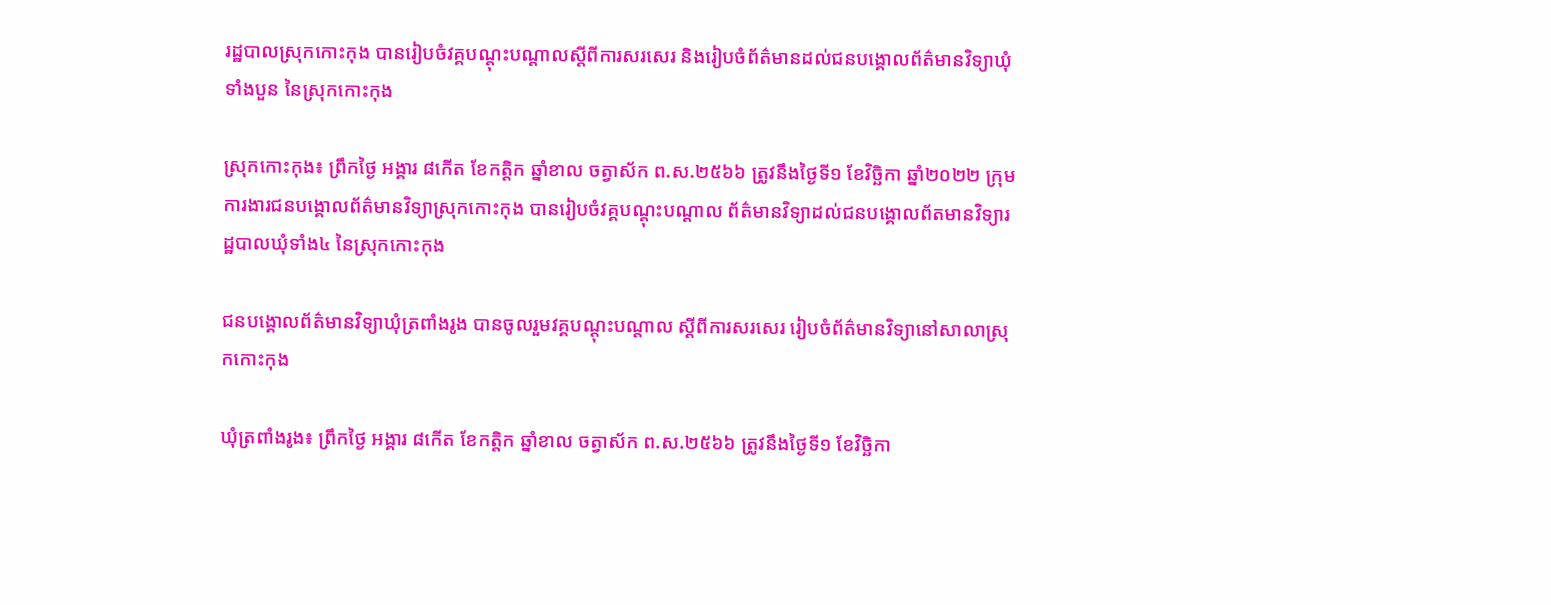រដ្ឋបាលស្រុកកោះកុង បានរៀបចំវគ្គបណ្ដុះបណ្ដាលស្ដីពីការសរសេរ និងរៀបចំព័ត៌មានដល់ជនបង្គោលព័ត៌មានវិទ្យាឃុំទាំងបួន នៃស្រុកកោះកុង

ស្រុកកោះកុង៖ ព្រឹកថ្ងៃ អង្គារ ៨កើត ខែកត្តិក ឆ្នាំខាល ចត្វាស័ក ព.ស.២៥៦៦ ត្រូវនឹងថ្ងៃទី១ ខែវិច្ឆិកា ឆ្នាំ២០២២ ក្រុមការងារជនបង្គោលព័ត៌មានវិទ្យាស្រុកកោះកុង បានរៀបចំវគ្គបណ្តុះបណ្តាល ព័ត៌មានវិទ្យាដល់ជនបង្គោលព័តមានវិទ្យារដ្ឋបាលឃុំទាំង៤ នៃស្រុកកោះកុង

ជនបង្គោលព័ត៌មានវិទ្យាឃុំត្រពាំងរូង បានចូលរួមវគ្គបណ្តុះបណ្តាល ស្ដីពីការសរសេរ រៀបចំព័ត៌មានវិទ្យានៅសាលាស្រុកកោះកុង

ឃុំត្រពាំងរូង៖ ព្រឹកថ្ងៃ អង្គារ ៨កើត ខែកត្តិក ឆ្នាំខាល ចត្វាស័ក ព.ស.២៥៦៦ ត្រូវនឹងថ្ងៃទី១ ខែវិច្ឆិកា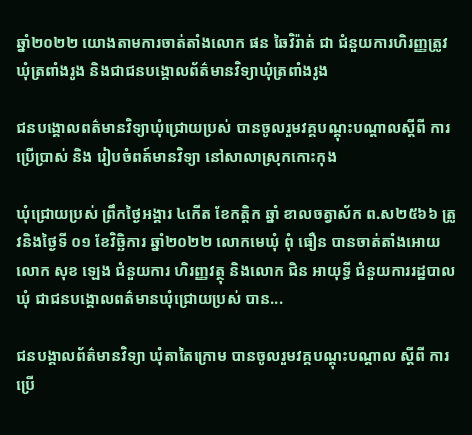ឆ្នាំ២០២២ យោងតាមការចាត់តាំងលោក ផន ឆៃវិរ៉ាត់ ជា ជំនួយការហិរញ្ញត្រូវឃុំត្រពាំងរូង និងជាជនបង្គោលព័ត៌មានវិទ្យាឃុំត្រពាំងរូង

ជនបង្គោលពត៌មានវិទ្យាឃុំជ្រោយប្រស់ បានចូលរួមវគ្គបណ្តុះបណ្តាលស្តីពី ការប្រើប្រាស់ និង រៀបចំពត៍មានវិទ្យា នៅសាលាស្រុកកោះកុង

ឃុំជ្រោយប្រស់ ព្រឹកថ្ងៃអង្គារ ៤កើត ខែកត្តិក ឆ្នាំ ខាលចត្វាស័ក ព.ស២៥៦៦ ត្រូវនិងថ្ងៃទី ០១ ខែវិច្ឆិការ ឆ្នាំ២០២២ លោកមេឃុំ ពុំ ធឿន បានចាត់តាំងអោយ លោក សុខ ឡេង ជំនួយការ ហិរញ្ញវត្ថុ និងលោក ជិន អាយុទ្ធី ជំនួយការរដ្ឋបាលឃុំ ជាជនបង្គោលពត៌មានឃុំជ្រោយប្រស់ បាន...

ជនបង្គាលព័ត៌មានវិទ្យា ឃុំតាតៃក្រោម បានចូលរួមវគ្គបណ្តុះបណ្តាល ស្តីពី ការប្រើ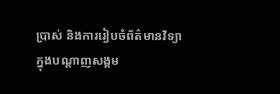ប្រាស់ និងការរៀបចំព័ត៌មានវិទ្យាក្នុងបណ្តាញសង្គម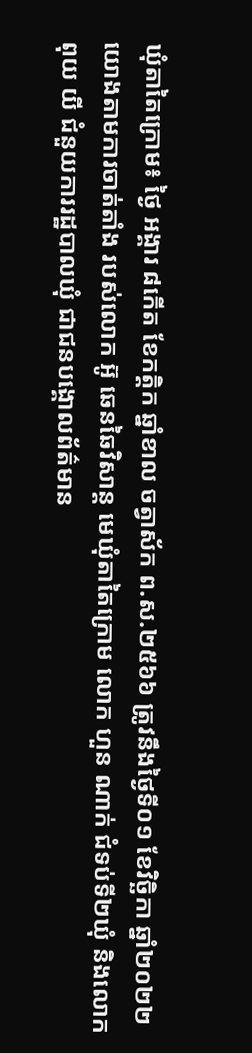ឃុំតាតៃក្រោម៖ ថ្ងៃ អង្គារ ៨កើត ខែកត្តិក ឆ្នាំខាល ចត្វាស័ក ព.ស.២៥៦៦ ត្រូវនឹងថ្ងៃទី០១ ខែវិច្ឆិកា ឆ្នាំ២០២២ យោងតាមការចាត់តាំង របស់លោក អ៊ូ ឆេនឆៃវិសាន្ត មេឃុំតាតៃក្រោម លោក ហួន ណាក់ ជំទប់ទី២ឃុំ និងលោក ពុយ យី ជំនួយការរដ្ឋបាលឃុំ ជាជនបង្គោលព័ត៌មាន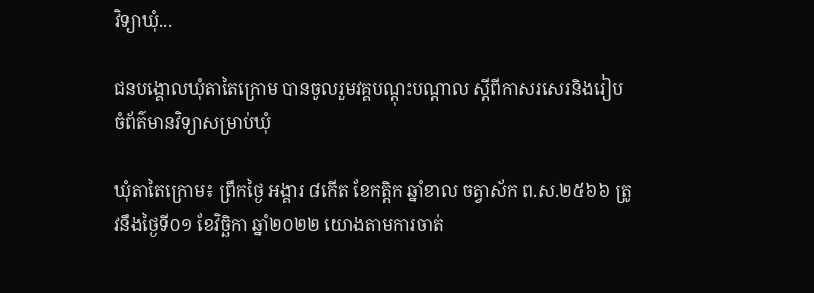វិទ្យាឃុំ...

ជនបង្គោលឃុំតាតៃក្រោម បានចូលរួមវគ្គបណ្តុះបណ្តាល ស្តីពីកាសរសេរនិងរៀបចំព័ត៌មានវិទ្យាសម្រាប់ឃុំ

ឃុំតាតៃក្រោម៖ ព្រឹកថ្ងៃ អង្គារ ៨កើត ខែកត្តិក ឆ្នាំខាល ចត្វាស័ក ព.ស.២៥៦៦ ត្រូវនឹងថ្ងៃទី០១ ខែវិច្ឆិកា ឆ្នាំ២០២២ យោងតាមការចាត់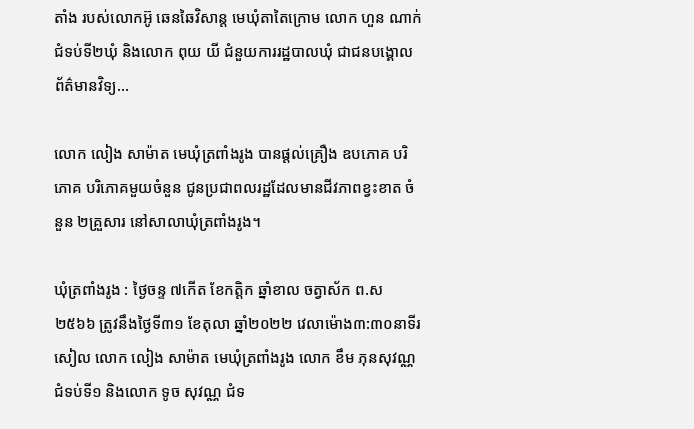តាំង របស់លោកអ៊ូ ឆេនឆៃវិសាន្ត មេឃុំតាតៃក្រោម លោក ហួន ណាក់ ជំទប់ទី២ឃុំ និងលោក ពុយ យី ជំនួយការរដ្ឋបាលឃុំ ជាជនបង្គោលព័ត៌មានវិទ្យ...

លោក លៀង សាម៉ាត មេឃុំត្រពាំងរូង បានផ្ដល់គ្រឿង ឧបភោគ បរិភោគ បរិភោគមួយចំនួន ជូនប្រជាពលរដ្ឋដែលមានជីវភាពខ្វះខាត ចំនួន ២គ្រួសារ នៅសាលាឃុំត្រពាំងរូង។

ឃុំត្រពាំងរូង : ថ្ងៃចន្ទ ៧កើត ខែកត្តិក ឆ្នាំខាល ចត្វាស័ក ព.ស ២៥៦៦ ត្រូវនឹងថ្ងៃទី៣១ ខែតុលា ឆ្នាំ២០២២ វេលាម៉ោង៣:៣០នាទីរសៀល លោក លៀង សាម៉ាត មេឃុំត្រពាំងរូង លោក ខឹម ភុនសុវណ្ណ ជំទប់ទី១ និងលោក ទូច សុវណ្ណ ជំទ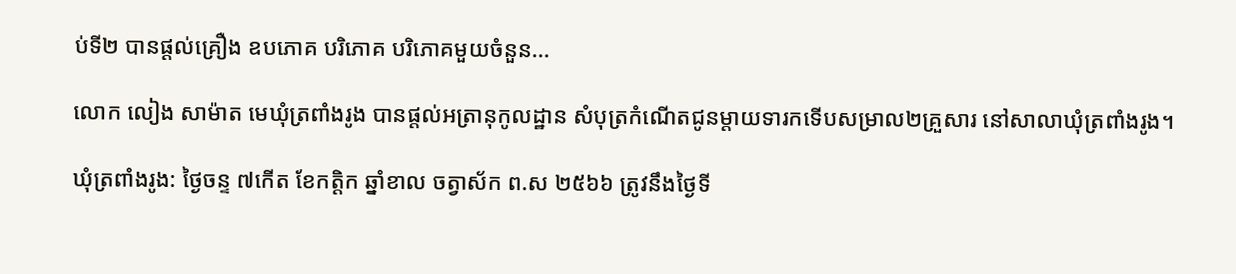ប់ទី២ បានផ្ដល់គ្រឿង ឧបភោគ បរិភោគ បរិភោគមួយចំនួន...

លោក លៀង សាម៉ាត មេឃុំត្រពាំងរូង បានផ្តល់អត្រានុកូលដ្ឋាន សំបុត្រកំណើតជូនម្ដាយទារកទើបសម្រាល២គ្រួសារ នៅសាលាឃុំត្រពាំងរូង។

ឃុំត្រពាំងរូង: ថ្ងៃចន្ទ ៧កើត ខែកត្តិក ឆ្នាំខាល ចត្វាស័ក ព.ស ២៥៦៦ ត្រូវនឹងថ្ងៃទី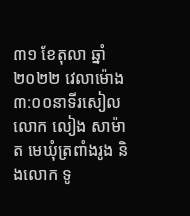៣១ ខែតុលា ឆ្នាំ២០២២ វេលាម៉ោង៣:០០នាទីរសៀល លោក លៀង សាម៉ាត មេឃុំត្រពាំងរូង និងលោក ទូ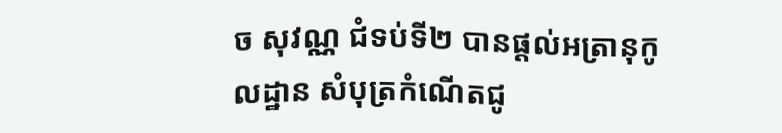ច សុវណ្ណ ជំទប់ទី២ បានផ្ដល់អត្រានុកូលដ្ឋាន សំបុត្រកំណើតជូ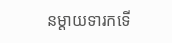នម្ដាយទារកទើ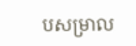បសម្រាល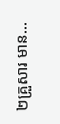២គ្រួសារ មាន...